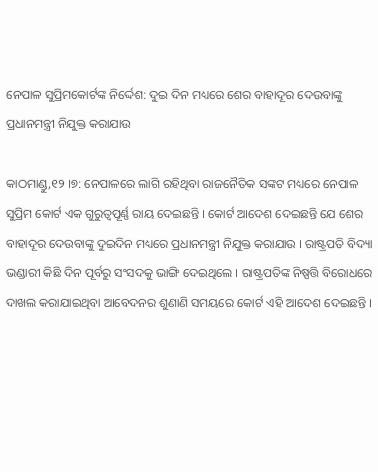ନେପାଳ ସୁପ୍ରିମକୋର୍ଟଙ୍କ ନିର୍ଦ୍ଦେଶ: ଦୁଇ ଦିନ ମଧ୍ୟରେ ଶେର ବାହାଦୂର ଦେଉବାଙ୍କୁ ପ୍ରଧାନମନ୍ତ୍ରୀ ନିଯୁକ୍ତ କରାଯାଉ

କାଠମାଣ୍ଡୁ,୧୨ ।୭: ନେପାଳରେ ଲାଗି ରହିଥିବା ରାଜନୈତିକ ସଙ୍କଟ ମଧ୍ୟରେ ନେପାଳ ସୁପ୍ରିମ କୋର୍ଟ ଏକ ଗୁରୁତ୍ୱପୂର୍ଣ୍ଣ ରାୟ ଦେଇଛନ୍ତି । କୋର୍ଟ ଆଦେଶ ଦେଇଛନ୍ତି ଯେ ଶେର ବାହାଦୂର ଦେଉବାଙ୍କୁ ଦୁଇଦିନ ମଧ୍ୟରେ ପ୍ରଧାନମନ୍ତ୍ରୀ ନିଯୁକ୍ତ କରାଯାଉ । ରାଷ୍ଟ୍ରପତି ବିଦ୍ୟା ଭଣ୍ଡାରୀ କିଛି ଦିନ ପୂର୍ବରୁ ସଂସଦକୁ ଭାଙ୍ଗି ଦେଇଥିଲେ । ରାଷ୍ଟ୍ରପତିଙ୍କ ନିଷ୍ପତ୍ତି ବିରୋଧରେ ଦାଖଲ କରାଯାଇଥିବା ଆବେଦନର ଶୁଣାଣି ସମୟରେ କୋର୍ଟ ଏହି ଆଦେଶ ଦେଇଛନ୍ତି ।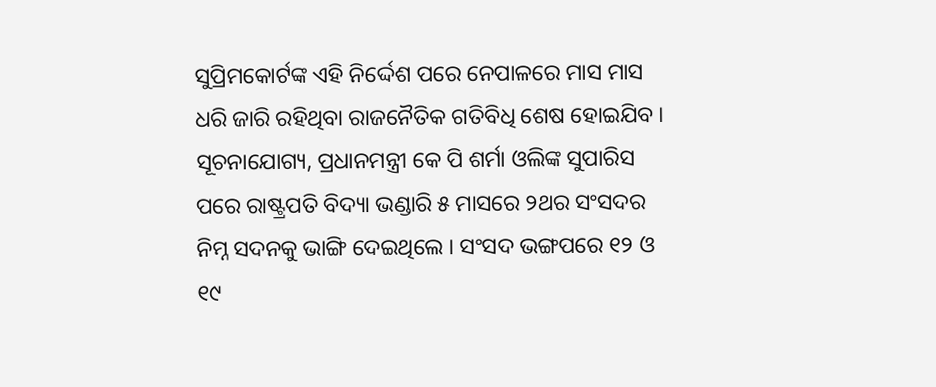ସୁପ୍ରିମକୋର୍ଟଙ୍କ ଏହି ନିର୍ଦ୍ଦେଶ ପରେ ନେପାଳରେ ମାସ ମାସ ଧରି ଜାରି ରହିଥିବା ରାଜନୈତିକ ଗତିବିଧି ଶେଷ ହୋଇଯିବ । ସୂଚନାଯୋଗ୍ୟ, ପ୍ରଧାନମନ୍ତ୍ରୀ କେ ପି ଶର୍ମା ଓଲିଙ୍କ ସୁପାରିସ ପରେ ରାଷ୍ଟ୍ରପତି ବିଦ୍ୟା ଭଣ୍ଡାରି ୫ ମାସରେ ୨ଥର ସଂସଦର ନିମ୍ନ ସଦନକୁ ଭାଙ୍ଗି ଦେଇଥିଲେ । ସଂସଦ ଭଙ୍ଗପରେ ୧୨ ଓ ୧୯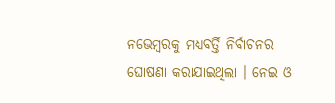ନଭେମ୍ବରକୁ ମଧ୍ୟବର୍ତ୍ତି ନିର୍ବାଚନର ଘୋଷଣା କରାଯାଇଥିଲା । ନେଇ ଓ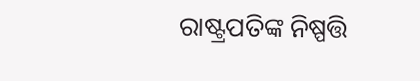ରାଷ୍ଟ୍ରପତିଙ୍କ ନିଷ୍ପତ୍ତି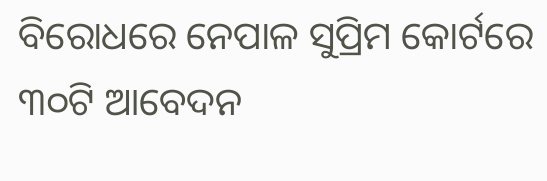ବିରୋଧରେ ନେପାଳ ସୁପ୍ରିମ କୋର୍ଟରେ ୩୦ଟି ଆବେଦନ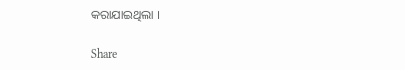କରାଯାଇଥିଲା ।

Share